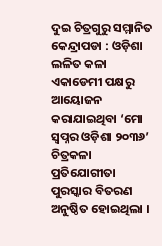ଦୁଇ ଚିତ୍ରଗୁରୁ ସମ୍ମାନିତ
କେନ୍ଦ୍ରାପଡା : ଓଡ଼ିଶା ଲଳିତ କଳା ଏକାଡେମୀ ପକ୍ଷରୁ ଆୟୋଜନ କରାଯାଇଥିବା ‘ମୋ ସ୍ୱପ୍ନର ଓଡ଼ିଶା ୨୦୩୬’ ଚିତ୍ରକଳା ପ୍ରତିଯୋଗୀତା ପୁରସ୍କାର ବିତରଣ ଅନୁଷ୍ଠିତ ହୋଇଥିଲା ।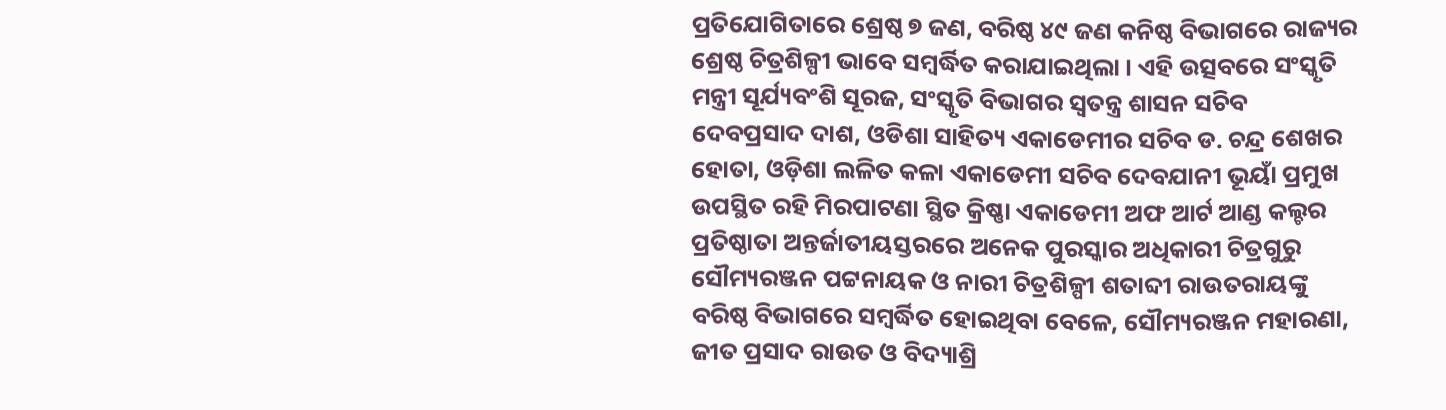ପ୍ରତିଯୋଗିତାରେ ଶ୍ରେଷ୍ଠ ୭ ଜଣ, ବରିଷ୍ଠ ୪୯ ଜଣ କନିଷ୍ଠ ବିଭାଗରେ ରାଜ୍ୟର ଶ୍ରେଷ୍ଠ ଚିତ୍ରଶିଳ୍ପୀ ଭାବେ ସମ୍ବର୍ଦ୍ଧିତ କରାଯାଇଥିଲା । ଏହି ଉତ୍ସବରେ ସଂସ୍କୃତି ମନ୍ତ୍ରୀ ସୂର୍ଯ୍ୟବଂଶି ସୂରଜ, ସଂସ୍କୃତି ବିଭାଗର ସ୍ୱତନ୍ତ୍ର ଶାସନ ସଚିବ ଦେବପ୍ରସାଦ ଦାଶ, ଓଡିଶା ସାହିତ୍ୟ ଏକାଡେମୀର ସଚିବ ଡ. ଚନ୍ଦ୍ର ଶେଖର ହୋତା, ଓଡ଼ିଶା ଲଳିତ କଳା ଏକାଡେମୀ ସଚିବ ଦେବଯାନୀ ଭୂୟାଁ ପ୍ରମୁଖ ଉପସ୍ଥିତ ରହି ମିରପାଟଣା ସ୍ଥିତ କ୍ରିଷ୍ଣା ଏକାଡେମୀ ଅଫ ଆର୍ଟ ଆଣ୍ଡ କଲ୍ଚର ପ୍ରତିଷ୍ଠାତା ଅନ୍ତର୍ଜାତୀୟସ୍ତରରେ ଅନେକ ପୁରସ୍କାର ଅଧିକାରୀ ଚିତ୍ରଗୁରୁ ସୌମ୍ୟରଞ୍ଜନ ପଟ୍ଟନାୟକ ଓ ନାରୀ ଚିତ୍ରଶିଳ୍ପୀ ଶତାବ୍ଦୀ ରାଉତରାୟଙ୍କୁ ବରିଷ୍ଠ ବିଭାଗରେ ସମ୍ବର୍ଦ୍ଧିତ ହୋଇଥିବା ବେଳେ, ସୌମ୍ୟରଞ୍ଜନ ମହାରଣା, ଜୀତ ପ୍ରସାଦ ରାଉତ ଓ ବିଦ୍ୟାଶ୍ରି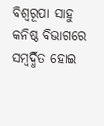ବିଶ୍ୱରୂପା ସାହୁ କନିଷ୍ଠ ବିଭାଗରେ ସମ୍ବର୍ଦ୍ଧିତ ହୋଇ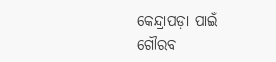କେନ୍ଦ୍ରାପଡ଼ା ପାଇଁ ଗୌରବ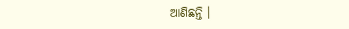ଆଣିଛନ୍ତି ।